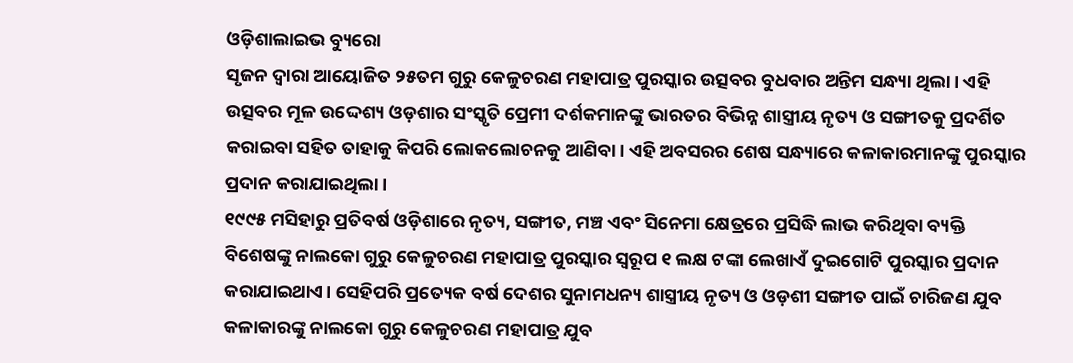ଓଡ଼ିଶାଲାଇଭ ବ୍ୟୁରୋ
ସୃଜନ ଦ୍ୱାରା ଆୟୋଜିତ ୨୫ତମ ଗୁରୁ କେଳୁଚରଣ ମହାପାତ୍ର ପୁରସ୍କାର ଉତ୍ସବର ବୁଧବାର ଅନ୍ତିମ ସନ୍ଧ୍ୟା ଥିଲା। ଏହି ଉତ୍ସବର ମୂଳ ଉଦ୍ଦେଶ୍ୟ ଓଡ଼ଶାର ସଂସ୍କୃତି ପ୍ରେମୀ ଦର୍ଶକମାନଙ୍କୁ ଭାରତର ବିଭିନ୍ନ ଶାସ୍ତ୍ରୀୟ ନୃତ୍ୟ ଓ ସଙ୍ଗୀତକୁ ପ୍ରଦର୍ଶିତ କରାଇବା ସହିତ ତାହାକୁ କିପରି ଲୋକଲୋଚନକୁ ଆଣିବା। ଏହି ଅବସରର ଶେଷ ସନ୍ଧ୍ୟାରେ କଳାକାରମାନଙ୍କୁ ପୁରସ୍କାର ପ୍ରଦାନ କରାଯାଇଥିଲା।
୧୯୯୫ ମସିହାରୁ ପ୍ରତିବର୍ଷ ଓଡ଼ିଶାରେ ନୃତ୍ୟ, ସଙ୍ଗୀତ, ମଞ୍ଚ ଏବଂ ସିନେମା କ୍ଷେତ୍ରରେ ପ୍ରସିଦ୍ଧି ଲାଭ କରିଥିବା ବ୍ୟକ୍ତି ବିଶେଷଙ୍କୁ ନାଲକୋ ଗୁରୁ କେଳୁଚରଣ ମହାପାତ୍ର ପୁରସ୍କାର ସ୍ୱରୂପ ୧ ଲକ୍ଷ ଟଙ୍କା ଲେଖାଏଁ ଦୁଇଗୋଟି ପୁରସ୍କାର ପ୍ରଦାନ କରାଯାଇଥାଏ। ସେହିପରି ପ୍ରତ୍ୟେକ ବର୍ଷ ଦେଶର ସୁନାମଧନ୍ୟ ଶାସ୍ତ୍ରୀୟ ନୃତ୍ୟ ଓ ଓଡ଼ଶୀ ସଙ୍ଗୀତ ପାଇଁ ଚାରିଜଣ ଯୁବ କଳାକାରଙ୍କୁ ନାଲକୋ ଗୁରୁ କେଳୁଚରଣ ମହାପାତ୍ର ଯୁବ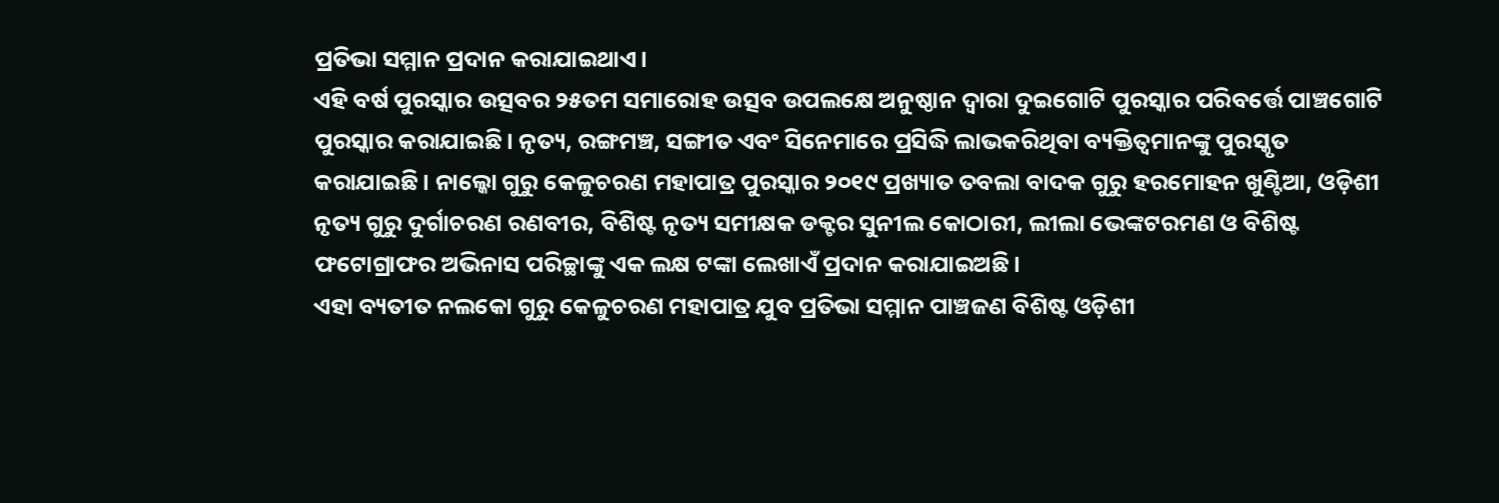ପ୍ରତିଭା ସମ୍ମାନ ପ୍ରଦାନ କରାଯାଇଥାଏ।
ଏହି ବର୍ଷ ପୁରସ୍କାର ଉତ୍ସବର ୨୫ତମ ସମାରୋହ ଉତ୍ସବ ଉପଲକ୍ଷେ ଅନୁଷ୍ଠାନ ଦ୍ୱାରା ଦୁଇଗୋଟି ପୁରସ୍କାର ପରିବର୍ତ୍ତେ ପାଞ୍ଚଗୋଟି ପୁରସ୍କାର କରାଯାଇଛି। ନୃତ୍ୟ, ରଙ୍ଗମଞ୍ଚ, ସଙ୍ଗୀତ ଏବଂ ସିନେମାରେ ପ୍ରସିଦ୍ଧି ଲାଭକରିଥିବା ବ୍ୟକ୍ତିତ୍ୱମାନଙ୍କୁ ପୁରସ୍କୃତ କରାଯାଇଛି। ନାଲ୍କୋ ଗୁରୁ କେଳୁଚରଣ ମହାପାତ୍ର ପୁରସ୍କାର ୨୦୧୯ ପ୍ରଖ୍ୟାତ ତବଲା ବାଦକ ଗୁରୁ ହରମୋହନ ଖୁଣ୍ଟିଆ, ଓଡ଼ିଶୀ ନୃତ୍ୟ ଗୁରୁ ଦୁର୍ଗାଚରଣ ରଣବୀର, ବିଶିଷ୍ଟ ନୃତ୍ୟ ସମୀକ୍ଷକ ଡକ୍ଟର ସୁନୀଲ କୋଠାରୀ, ଲୀଲା ଭେଙ୍କଟରମଣ ଓ ବିଶିଷ୍ଟ ଫଟୋଗ୍ରାଫର ଅଭିନାସ ପରିଚ୍ଛାଙ୍କୁ ଏକ ଲକ୍ଷ ଟଙ୍କା ଲେଖାଏଁ ପ୍ରଦାନ କରାଯାଇଅଛି।
ଏହା ବ୍ୟତୀତ ନଲକୋ ଗୁରୁ କେଳୁଚରଣ ମହାପାତ୍ର ଯୁବ ପ୍ରତିଭା ସମ୍ମାନ ପାଞ୍ଚଜଣ ବିଶିଷ୍ଟ ଓଡ଼ିଶୀ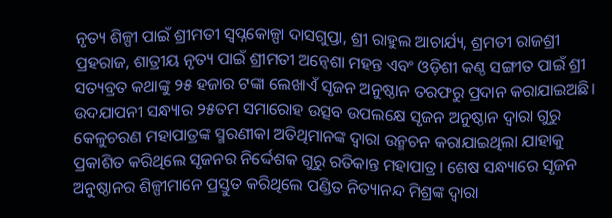ନୃତ୍ୟ ଶିଳ୍ପୀ ପାଇଁ ଶ୍ରୀମତୀ ସ୍ୱପ୍ନକୋଳ୍ପା ଦାସଗୁପ୍ତା, ଶ୍ରୀ ରାହୁଲ ଆଚାର୍ଯ୍ୟ, ଶ୍ରମତୀ ରାଜଶ୍ରୀ ପ୍ରହରାଜ, ଶାତ୍ରୀୟ ନୃତ୍ୟ ପାଇଁ ଶ୍ରୀମତୀ ଅନ୍ୱେଶା ମହନ୍ତ ଏବଂ ଓଡ଼ିଶୀ କଣ୍ଠ ସଙ୍ଗୀତ ପାଇଁ ଶ୍ରୀ ସତ୍ୟବ୍ରତ କଥାଙ୍କୁ ୨୫ ହଜାର ଟଙ୍କା ଲେଖାଏଁ ସୃଜନ ଅନୁଷ୍ଠାନ ତରଫରୁ ପ୍ରଦାନ କରାଯାଇଅଛି।
ଉଦଯାପନୀ ସନ୍ଧ୍ୟାର ୨୫ତମ ସମାରୋହ ଉତ୍ସବ ଉପଲକ୍ଷେ ସୃଜନ ଅନୁଷ୍ଠାନ ଦ୍ୱାରା ଗୁରୁ କେଳୁଚରଣ ମହାପାତ୍ରଙ୍କ ସ୍ମରଣୀକା ଅତିଥିମାନଙ୍କ ଦ୍ୱାରା ଉନ୍ମଚନ କରାଯାଇଥିଲା ଯାହାକୁ ପ୍ରକାଶିତ କରିଥିଲେ ସୃଜନର ନିର୍ଦ୍ଦେଶକ ଗୁରୁ ରତିକାନ୍ତ ମହାପାତ୍ର। ଶେଷ ସନ୍ଧ୍ୟାରେ ସୃଜନ ଅନୁଷ୍ଠାନର ଶିଳ୍ପୀମାନେ ପ୍ରସ୍ତୁତ କରିଥିଲେ ପଣ୍ଡିତ ନିତ୍ୟାନନ୍ଦ ମିଶ୍ରଙ୍କ ଦ୍ୱାରା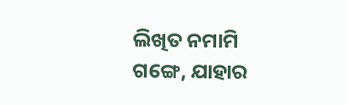ଲିଖିତ ନମାମି ଗଙ୍ଗେ, ଯାହାର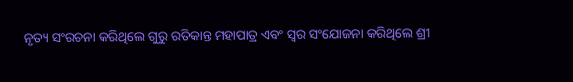ନୃତ୍ୟ ସଂରଚନା କରିଥିଲେ ଗୁରୁ ରତିକାନ୍ତ ମହାପାତ୍ର ଏବଂ ସ୍ୱର ସଂଯୋଜନା କରିଥିଲେ ଶ୍ରୀ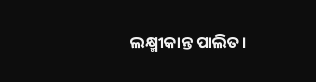ଲକ୍ଷ୍ମୀକାନ୍ତ ପାଲିତ।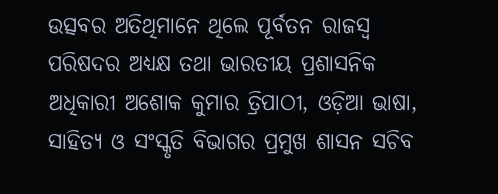ଉତ୍ସବର ଅତିଥିମାନେ ଥିଲେ ପୂର୍ବତନ ରାଜସ୍ୱ ପରିଷଦର ଅଧ୍ୟକ୍ଷ ତଥା ଭାରତୀୟ ପ୍ରଶାସନିକ ଅଧିକାରୀ ଅଶୋକ କୁମାର ତ୍ରିପାଠୀ, ଓଡ଼ିଆ ଭାଷା, ସାହିତ୍ୟ ଓ ସଂସ୍କୃତି ବିଭାଗର ପ୍ରମୁଖ ଶାସନ ସଚିବ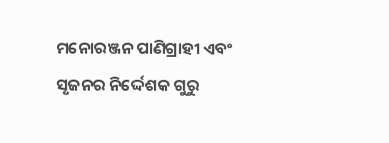ମନୋରଞ୍ଜନ ପାଣିଗ୍ରାହୀ ଏବଂ ସୃଜନର ନିର୍ଦ୍ଦେଶକ ଗୁରୁ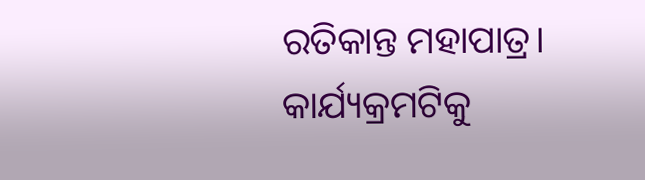ରତିକାନ୍ତ ମହାପାତ୍ର। କାର୍ଯ୍ୟକ୍ରମଟିକୁ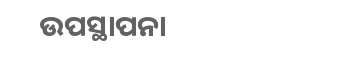ଉପସ୍ଥାପନା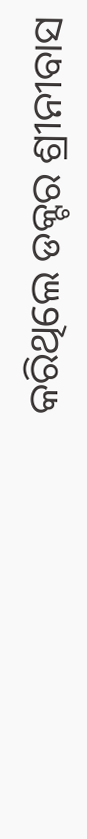କରିଥିଲେ ଡକ୍ଟର ଶ୍ରୀନୀବାସ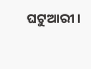ଘଟୁଆରୀ।